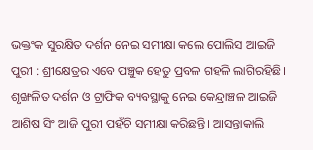ଭକ୍ତଂକ ସୁରକ୍ଷିତ ଦର୍ଶନ ନେଇ ସମୀକ୍ଷା କଲେ ପୋଲିସ ଆଇଜି
ପୁରୀ : ଶ୍ରୀକ୍ଷେତ୍ରର ଏବେ ପଞ୍ଚୁକ ହେତୁ ପ୍ରବଳ ଗହଳି ଲାଗିରହିଛି। ଶୃଙ୍ଖଳିତ ଦର୍ଶନ ଓ ଟ୍ରାଫିକ ବ୍ୟବସ୍ଥାକୁ ନେଇ କେନ୍ଦ୍ରାଞ୍ଚଳ ଆଇଜି ଆଶିଷ ସିଂ ଆଜି ପୁରୀ ପହଁଚି ସମୀକ୍ଷା କରିଛନ୍ତି। ଆସନ୍ତାକାଲି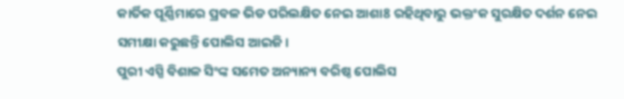କାର୍ତିକ ପୂର୍ଣ୍ଣିମାରେ ପ୍ରବଳ ଭିଡ ପରିଲକ୍ଷିତ ନେଇ ଆଶା8 ରହିଥିବାରୁ ଭକ୍ତଂକ ସୁରକ୍ଷିତ ଦର୍ଶନ ନେଇ ସମୀକ୍ଷା କରୁଛନ୍ତି ପୋଲିସ ଆଇଜି।
ପୁରୀ ଏସ୍ପି ବିଶାଳ ସିଂଙ୍କ ସମେତ ଅନ୍ୟାନ୍ୟ ବରିଷ୍ଠ ପୋଲିସ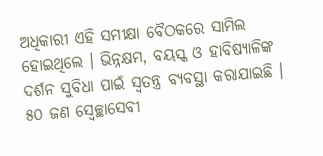ଅଧିକାରୀ ଏହି ସମୀକ୍ଷା ବୈଠକରେ ସାମିଲ ହୋଇଥିଲେ । ଭିନ୍ନକ୍ଷମ, ବୟସ୍କ ଓ ହାବିଷ୍ୟାଳିଙ୍କ ଦର୍ଶନ ସୁବିଧା ପାଇଁ ସ୍ୱତନ୍ତ୍ର ବ୍ୟବସ୍ଥା କରାଯାଇଛି । ୫୦ ଜଣ ସ୍ବେଚ୍ଛାସେବୀ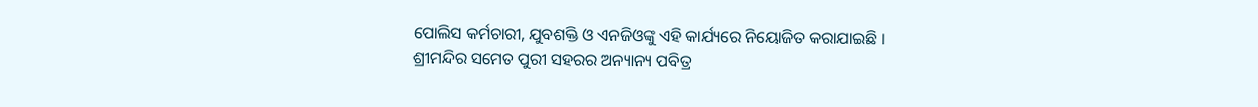ପୋଲିସ କର୍ମଚାରୀ, ଯୁବଶକ୍ତି ଓ ଏନଜିଓଙ୍କୁ ଏହି କାର୍ଯ୍ୟରେ ନିୟୋଜିତ କରାଯାଇଛି ।
ଶ୍ରୀମନ୍ଦିର ସମେତ ପୁରୀ ସହରର ଅନ୍ୟାନ୍ୟ ପବିତ୍ର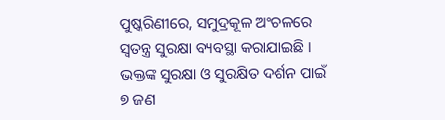ପୁଷ୍କରିଣୀରେ, ସମୁଦ୍ରକୂଳ ଅଂଚଳରେ ସ୍ୱତନ୍ତ୍ର ସୁରକ୍ଷା ବ୍ୟବସ୍ଥା କରାଯାଇଛି । ଭକ୍ତଙ୍କ ସୁରକ୍ଷା ଓ ସୁରକ୍ଷିତ ଦର୍ଶନ ପାଇଁ ୭ ଜଣ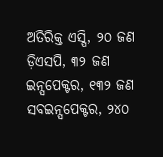ଅତିରିକ୍ତ ଏସ୍ପି, ୨୦ ଜଣ ଡ଼ିଏସପି, ୩୨ ଜଣ ଇନ୍ସପେକ୍ଟର, ୧୩୨ ଜଣ ସବଇନ୍ସପେକ୍ଟର, ୨୪୦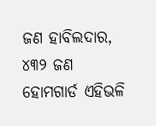ଜଣ ହାବିଲଦାର, ୪୩୨ ଜଣ ହୋମଗାର୍ଡ ଏହିଭଳି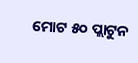ମୋଟ ୫୦ ପ୍ଲାଟୁନ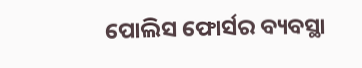ପୋଲିସ ଫୋର୍ସର ବ୍ୟବସ୍ଥା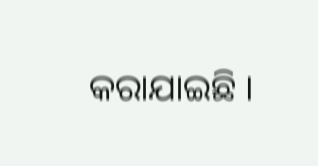କରାଯାଇଛି ।